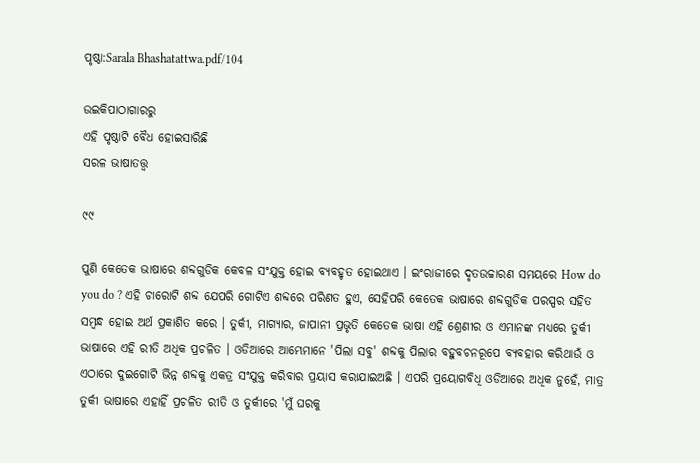ପୃଷ୍ଠା:Sarala Bhashatattwa.pdf/104

ଉଇକିପାଠାଗାର‌ରୁ
ଏହି ପୃଷ୍ଠାଟି ବୈଧ ହୋଇସାରିଛି
ସରଳ ଭାଷାତତ୍ତ୍ୱ

୯୯

ପୁଣି କେତେକ ଭାଷାରେ ଶବ୍ଦଗୁଡିକ କେବଳ ସଂଯୁକ୍ତ ହୋଇ ବ୍ୟବହୃତ ହୋଇଥାଏ । ଇଂରାଜୀରେ ଦୃତଉଚ୍ଚାରଣ ସମୟରେ How do you do ? ଏହି ଚାରୋଟି ଶବ୍ଦ ଯେପରି ଗୋଟିଏ ଶବ୍ଦରେ ପରିଣତ ହୁଏ, ସେହିପରି କେତେକ ଭାଷାରେ ଶବ୍ଦଗୁଡିକ ପରସ୍ପର ସହିତ ସମ୍ବନ୍ଧ ହୋଇ ଅର୍ଥ ପ୍ରକାଶିତ କରେ । ତୁର୍କୀ, ମାଗ୍ୟାର, ଜାପାନୀ ପ୍ରଭୃତି କେତେକ ଭାଷା ଏହି ଶ୍ରେଣୀର ଓ ଏମାନଙ୍କ ମଧ୍ୟରେ ତୁର୍କୀ ଭାଷାରେ ଏହି ରୀତି ଅଧିକ ପ୍ରଚଳିତ । ଓଡିଆରେ ଆମ୍ଭେମାନେ 'ପିଲା ସବୁ' ଶବ୍ଦକୁ ପିଲାର ବହୁବଚନରୂପେ ବ୍ୟବହାର କରିଥାଉଁ ଓ ଏଠାରେ ଦୁଇଗୋଟି ଭିନ୍ନ ଶବ୍ଦକୁ ଏକତ୍ର ସଂଯୁକ୍ତ କରିବାର ପ୍ରୟାସ କରାଯାଇଅଛି । ଏପରି ପ୍ରୟୋଗବିଧି ଓଡିଆରେ ଅଧିକ ନୁହେଁ, ମାତ୍ର ତୁର୍କୀ ଭାଷାରେ ଏହାହିଁ ପ୍ରଚଳିତ ରୀତି ଓ ତୁର୍କୀରେ 'ମୁଁ ଘରକୁ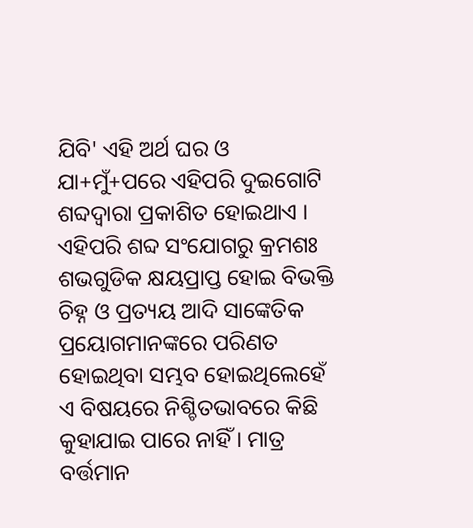ଯିବି' ଏହି ଅର୍ଥ ଘର ଓ ଯା+ମୁଁ+ପରେ ଏହିପରି ଦୁଇଗୋଟି ଶବ୍ଦଦ୍ୱାରା ପ୍ରକାଶିତ ହୋଇଥାଏ ।
ଏହିପରି ଶବ୍ଦ ସଂଯୋଗରୁ କ୍ରମଶଃ ଶଭଗୁଡିକ କ୍ଷୟପ୍ରାପ୍ତ ହୋଇ ବିଭକ୍ତି ଚିହ୍ନ ଓ ପ୍ରତ୍ୟୟ ଆଦି ସାଙ୍କେତିକ ପ୍ରୟୋଗମାନଙ୍କରେ ପରିଣତ ହୋଇଥିବା ସମ୍ଭବ ହୋଇଥିଲେହେଁ ଏ ବିଷୟରେ ନିଶ୍ଚିତଭାବରେ କିଛି କୁହାଯାଇ ପାରେ ନାହିଁ । ମାତ୍ର ବର୍ତ୍ତମାନ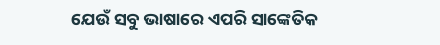ଯେଉଁ ସବୁ ଭାଷାରେ ଏପରି ସାଙ୍କେତିକ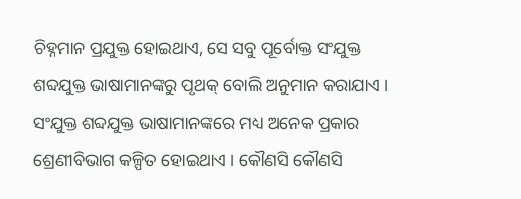ଚିହ୍ନମାନ ପ୍ରଯୁକ୍ତ ହୋଇଥାଏ, ସେ ସବୁ ପୂର୍ବୋକ୍ତ ସଂଯୁକ୍ତ ଶବ୍ଦଯୁକ୍ତ ଭାଷାମାନଙ୍କରୁ ପୃଥକ୍ ବୋଲି ଅନୁମାନ କରାଯାଏ । ସଂଯୁକ୍ତ ଶବ୍ଦଯୁକ୍ତ ଭାଷାମାନଙ୍କରେ ମଧ୍ୟ ଅନେକ ପ୍ରକାର ଶ୍ରେଣୀବିଭାଗ କଳ୍ପିତ ହୋଇଥାଏ । କୌଣସି କୌଣସି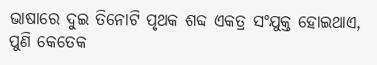ଭାଷାରେ ଦୁଇ ତିନୋଟି ପୃଥକ ଶବ୍ଦ ଏକତ୍ର ସଂଯୁକ୍ତ ହୋଇଥାଏ, ପୁଣି କେତେକ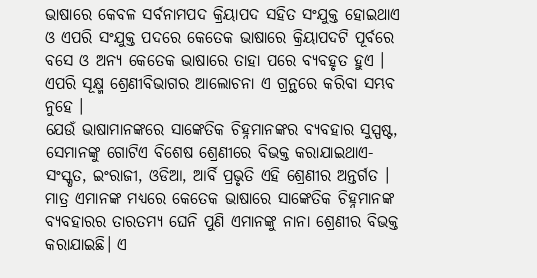ଭାଷାରେ କେବଳ ସର୍ବନାମପଦ କ୍ରିୟାପଦ ସହିତ ସଂଯୁକ୍ତ ହୋଇଥାଏ ଓ ଏପରି ସଂଯୁକ୍ତ ପଦରେ କେତେକ ଭାଷାରେ କ୍ରିୟାପଦଟି ପୂର୍ବରେ ବସେ ଓ ଅନ୍ୟ କେତେକ ଭାଷାରେ ତାହା ପରେ ବ୍ୟବହୃତ ହୁଏ । ଏପରି ସୂକ୍ଷ୍ମ ଶ୍ରେଣୀବିଭାଗର ଆଲୋଚନା ଏ ଗ୍ରନ୍ଥରେ କରିବା ସମ୍ଭବ ନୁହେ ।
ଯେଉଁ ଭାଷାମାନଙ୍କରେ ସାଙ୍କେତିକ ଚିହ୍ନମାନଙ୍କର ବ୍ୟବହାର ସୁସ୍ପଷ୍ଟ, ସେମାନଙ୍କୁ ଗୋଟିଏ ବିଶେଷ ଶ୍ରେଣୀରେ ବିଭକ୍ତ କରାଯାଇଥାଏ‌- ସଂସ୍କୃତ, ଇଂରାଜୀ, ଓଡିଆ, ଆର୍ବି ପ୍ରଭୃତି ଏହି ଶ୍ରେଣୀର ଅନ୍ତର୍ଗତ । ମାତ୍ର ଏମାନଙ୍କ ମଧ୍ୟରେ କେତେକ ଭାଷାରେ ସାଙ୍କେତିକ ଚିହ୍ନମାନଙ୍କ ବ୍ୟବହାରର ତାରତମ୍ୟ ଘେନି ପୁଣି ଏମାନଙ୍କୁ ନାନା ଶ୍ରେଣୀର ବିଭକ୍ତ କରାଯାଇଛି। ଏ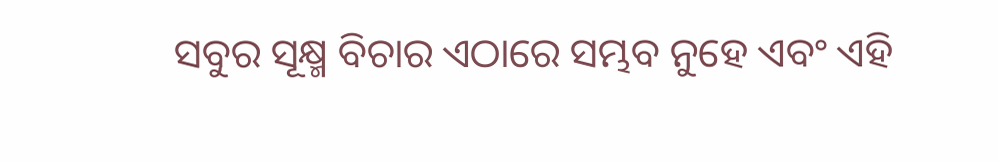ସବୁର ସୂକ୍ଷ୍ମ ବିଚାର ଏଠାରେ ସମ୍ଭବ ନୁହେ ଏବଂ ଏହି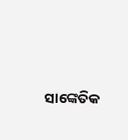ସାଙ୍କେତିକ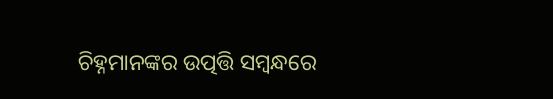ଚିହ୍ନମାନଙ୍କର ଉତ୍ପତ୍ତି ସମ୍ବନ୍ଧରେ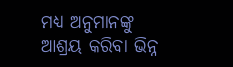ମଧ୍ୟ ଅନୁମାନଙ୍କୁ ଆଶ୍ରୟ କରିବା ଭିନ୍ନ